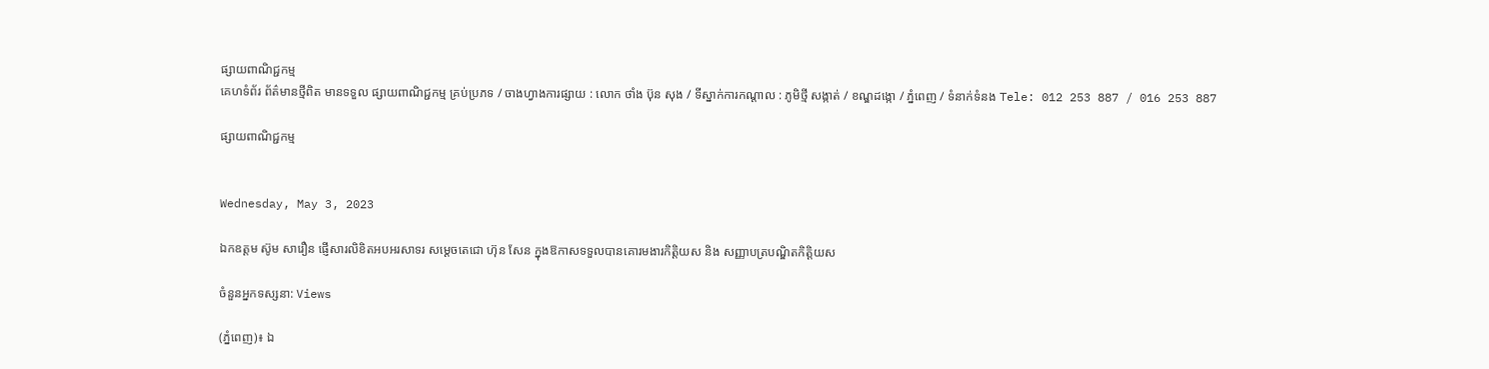ផ្សាយពាណិជ្ជកម្ម
គេហទំព័រ ព័ត៌មានថ្មីពិត មានទទួល ផ្សាយពាណិជ្ជកម្ម គ្រប់ប្រភទ / ចាងហ្វាងការផ្សាយ : លោក ថាំង ប៊ុន សុង / ទីស្នាក់ការកណ្តាល : ភូមិថ្មី សង្កាត់ / ខណ្ឌដង្កោ / ភ្នំពេញ / ទំនាក់ទំនង Tele: 012 253 887 / 016 253 887

ផ្សាយពាណិជ្ជកម្ម


Wednesday, May 3, 2023

ឯកឧត្តម ស៊ូម សារឿន ផ្ញើសារលិខិតអបអរសាទរ សម្ដេចតេជោ ហ៊ុន សែន ក្នុងឱកាសទទួលបានគោរមងារកិត្តិយស និង សញ្ញាបត្របណ្ឌិតកិត្តិយស

ចំនួនអ្នកទស្សនា: Views

(ភ្នំពេញ)៖ ឯ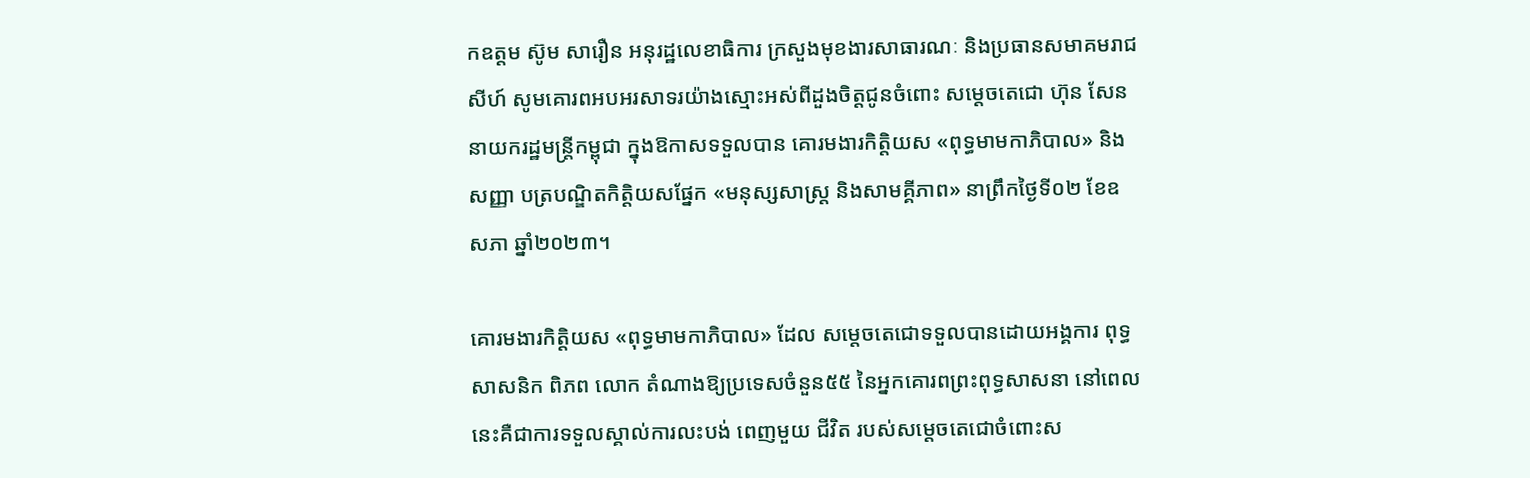កឧត្តម ស៊ូម សារឿន អនុរដ្ឋលេខាធិការ ក្រសួងមុខងារសាធារណៈ និងប្រធានសមាគមរាជសីហ៍ សូមគោរពអបអរសាទរយ៉ាងស្មោះអស់ពីដួងចិត្តជូនចំពោះ សម្តេចតេជោ ហ៊ុន សែន នាយករដ្ឋមន្ត្រីកម្ពុជា ក្នុងឱកាសទទួលបាន គោរមងារកិត្តិយស «ពុទ្ធមាមកាភិបាល» និង សញ្ញា បត្របណ្ឌិតកិត្តិយសផ្នែក «មនុស្សសាស្ត្រ និងសាមគ្គីភាព» នាព្រឹកថ្ងៃទី០២ ខែឧសភា ឆ្នាំ២០២៣។

គោរមងារកិត្តិយស «ពុទ្ធមាមកាភិបាល» ដែល សម្តេចតេជោទទួលបានដោយអង្គការ ពុទ្ធសាសនិក ពិភព លោក តំណាងឱ្យប្រទេសចំនួន៥៥ នៃអ្នកគោរពព្រះពុទ្ធសាសនា នៅពេលនេះគឺជាការទទួលស្គាល់ការលះបង់ ពេញមួយ ជីវិត របស់សម្តេចតេជោចំពោះស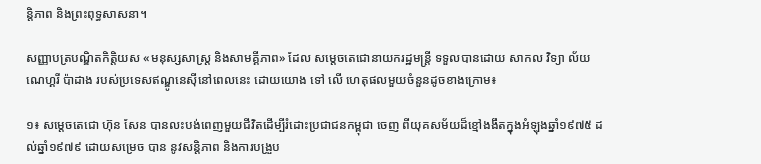ន្តិភាព និងព្រះពុទ្ធសាសនា។

សញ្ញាបត្របណ្ឌិតកិត្តិយស «មនុស្សសាស្ត្រ និងសាមគ្គីភាព» ដែល សម្តេចតេជោនាយករដ្ឋមន្ត្រី ទទួលបានដោយ សាកល វិទ្យា ល័យណេហ្គរី ប៉ាដាង របស់ប្រទេសឥណ្ឌូនេស៊ីនៅពេលនេះ ដោយយោង ទៅ លើ ហេតុផលមួយចំនួនដូចខាងក្រោម៖

១៖ សម្តេចតេជោ ហ៊ុន សែន បានលះបង់ពេញមួយជីវិតដើម្បីរំដោះប្រជាជនកម្ពុជា ចេញ ពីយុគសម័យដ៏ខ្មៅងងឹតក្នុងអំឡុងឆ្នាំ១៩៧៥ ដល់ឆ្នាំ១៩៧៩ ដោយសម្រេច បាន នូវសន្តិភាព និងការបង្រួប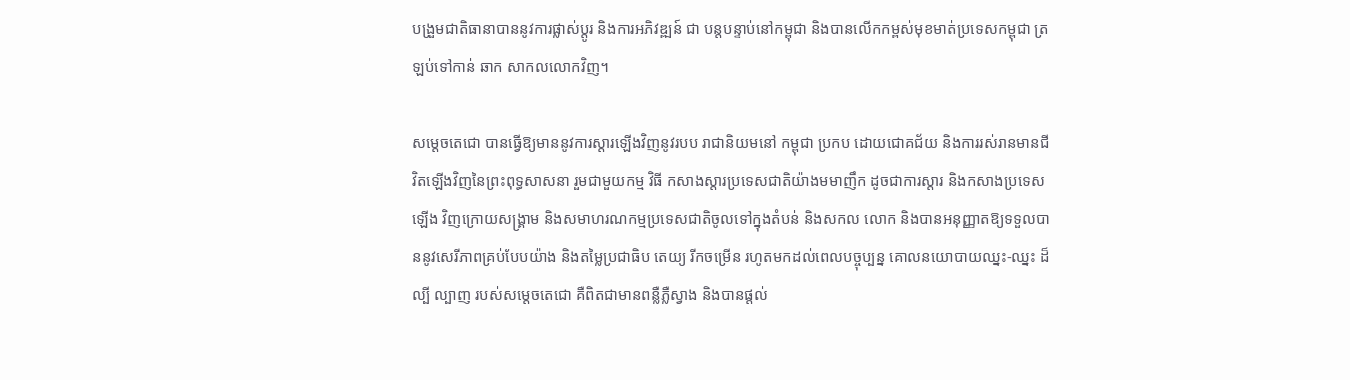បង្រួមជាតិធានាបាននូវការផ្លាស់ប្តូរ និងការអភិវឌ្ឍន៍ ជា បន្តបន្ទាប់នៅកម្ពុជា និងបានលើកកម្ពស់មុខមាត់ប្រទេសកម្ពុជា ត្រឡប់ទៅកាន់ ឆាក សាកលលោកវិញ។

សម្តេចតេជោ បានធ្វើឱ្យមាននូវការស្តារឡើងវិញនូវរបប រាជានិយមនៅ កម្ពុជា ប្រកប ដោយជោគជ័យ និងការរស់រានមានជីវិតឡើងវិញនៃព្រះពុទ្ធសាសនា រួមជាមួយកម្ម វិធី កសាងស្តារប្រទេសជាតិយ៉ាងមមាញឹក ដូចជាការស្តារ និងកសាងប្រទេស ឡើង វិញក្រោយសង្គ្រាម និងសមាហរណកម្មប្រទេសជាតិចូលទៅក្នុងតំបន់ និងសកល លោក និងបានអនុញ្ញាតឱ្យទទួលបាននូវសេរីភាពគ្រប់បែបយ៉ាង និងតម្លៃប្រជាធិប តេយ្យ រីកចម្រើន រហូតមកដល់ពេលបច្ចុប្បន្ន គោលនយោបាយឈ្នះ-ឈ្នះ ដ៏ល្បី ល្បាញ របស់សម្តេចតេជោ គឺពិតជាមានពន្លឺភ្លឺស្វាង និងបានផ្តល់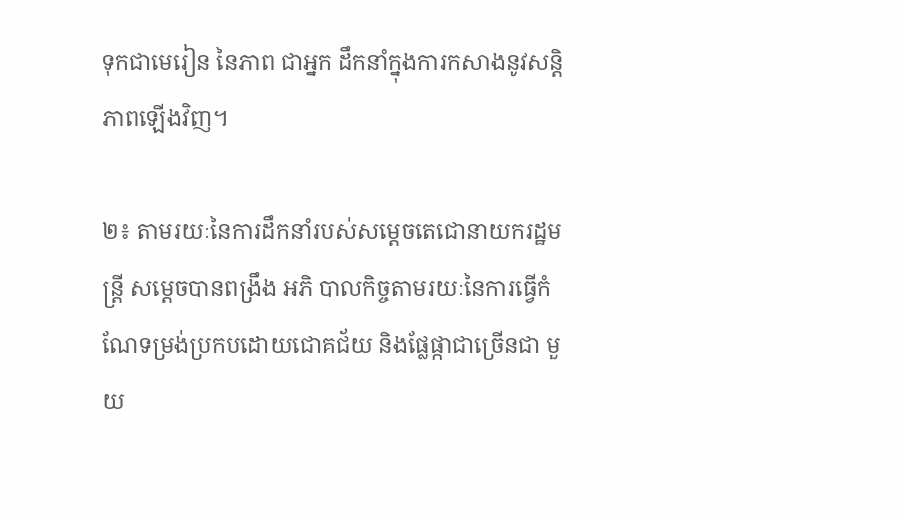ទុកជាមេរៀន នៃភាព ជាអ្នក ដឹកនាំក្នុងការកសាងនូវសន្តិភាពឡើងវិញ។

២៖ តាមរយៈនៃការដឹកនាំរបស់សម្តេចតេជោនាយករដ្ឋមន្ត្រី សម្តេចបានពង្រឹង អភិ បាលកិច្ចតាមរយៈនៃការធ្វើកំណែទម្រង់ប្រកបដោយជោគជ័យ និងផ្លែផ្កាជាច្រើនជា មួយ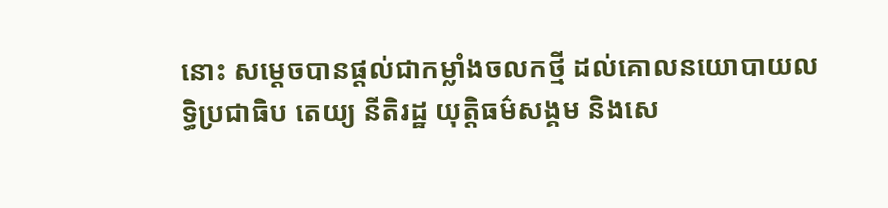នោះ សម្តេចបានផ្តល់ជាកម្លាំងចលកថ្មី ដល់គោលនយោបាយលទ្ធិប្រជាធិប តេយ្យ នីតិរដ្ឋ យុត្តិធម៌សង្គម និងសេ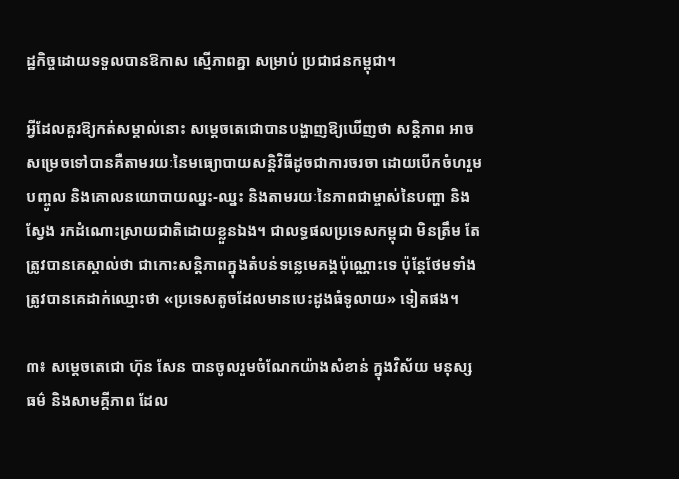ដ្ឋកិច្ចដោយទទួលបានឱកាស ស្មើភាពគ្នា សម្រាប់ ប្រជាជនកម្ពុជា។

អ្វីដែលគួរឱ្យកត់សម្គាល់នោះ សម្តេចតេជោបានបង្ហាញឱ្យឃើញថា សន្តិភាព អាច សម្រេចទៅបានគឺតាមរយៈនៃមធ្យោបាយសន្តិវិធីដូចជាការចរចា ដោយបើកចំហរួមបញ្ចូល និងគោលនយោបាយឈ្នះ-ឈ្នះ និងតាមរយៈនៃភាពជាម្ចាស់នៃបញ្ហា និង ស្វែង រកដំណោះស្រាយជាតិដោយខ្លួនឯង។ ជាលទ្ធផលប្រទេសកម្ពុជា មិនត្រឹម តែ ត្រូវបានគេស្គាល់ថា ជាកោះសន្តិភាពក្នុងតំបន់ទន្លេមេគង្គប៉ុណ្ណោះទេ ប៉ុន្តែថែមទាំងត្រូវបានគេដាក់ឈ្មោះថា «ប្រទេសតូចដែលមានបេះដូងធំទូលាយ» ទៀតផង។

៣៖ សម្តេចតេជោ ហ៊ុន សែន បានចូលរួមចំណែកយ៉ាងសំខាន់ ក្នុងវិស័យ មនុស្ស ធម៌ និងសាមគ្គីភាព ដែល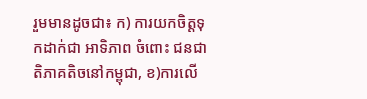រួមមានដូចជា៖ ក) ការយកចិត្តទុកដាក់ជា អាទិភាព ចំពោះ ជនជាតិភាគតិចនៅកម្ពុជា, ខ)ការលើ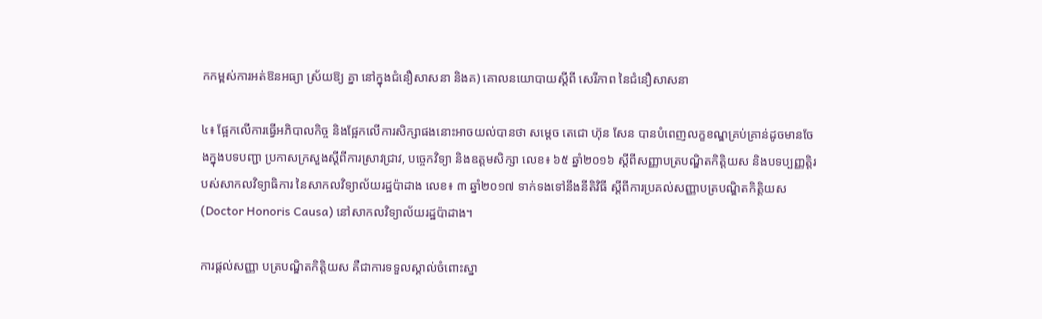កកម្ពស់ការអត់ឱនអធ្យា ស្រ័យឱ្យ គ្នា នៅក្នុងជំនឿសាសនា និងគ) គោលនយោបាយស្តីពី សេរីភាព នៃជំនឿសាសនា

៤៖ ផ្អែកលើការធ្វើអភិបាលកិច្ច និងផ្អែកលើការសិក្សាផងនោះអាចយល់បានថា សម្តេច តេជោ ហ៊ុន សែន បានបំពេញលក្ខខណ្ឌគ្រប់គ្រាន់ដូចមានចែងក្នុងបទបញ្ជា ប្រកាសក្រសួងស្តីពីការស្រាវជ្រាវ, បច្ចេកវិទ្យា និងឧត្តមសិក្សា លេខ៖ ៦៥ ឆ្នាំ២០១៦ ស្តីពីសញ្ញាបត្របណ្ឌិតកិត្តិយស និងបទប្បញ្ញត្តិរបស់សាកលវិទ្យាធិការ នៃសាកលវិទ្យាល័យរដ្ឋប៉ាដាង លេខ៖ ៣ ឆ្នាំ២០១៧ ទាក់ទងទៅនឹងនីតិវិធី ស្តីពីការប្រគល់សញ្ញាបត្របណ្ឌិតកិត្តិយស (Doctor Honoris Causa) នៅសាកលវិទ្យាល័យរដ្ឋប៉ាដាង។

ការផ្តល់សញ្ញា បត្របណ្ឌិតកិត្តិយស គឺជាការទទួលស្គាល់ចំពោះស្នា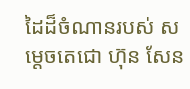ដៃដ៏ចំណានរបស់ សម្តេចតេជោ ហ៊ុន សែន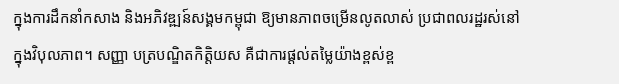ក្នុងការដឹកនាំកសាង និងអភិវឌ្ឍន៍សង្គមកម្ពុជា ឱ្យមានភាពចម្រើនលូតលាស់ ប្រជាពលរដ្ឋរស់នៅក្នុងវិបុលភាព។ សញ្ញា បត្របណ្ឌិតកិត្តិយស គឺជាការផ្តល់តម្លៃយ៉ាងខ្ពស់ខ្ព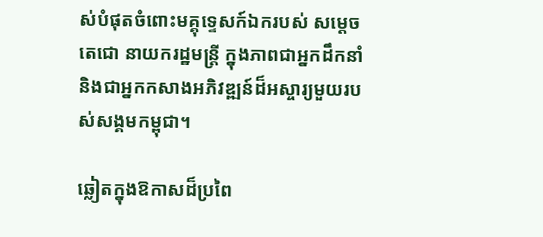ស់បំផុតចំពោះមគ្គុទ្ទេសក៍ឯករបស់ សម្តេចតេជោ នាយករដ្ឋមន្ត្រី ក្នុងភាពជាអ្នកដឹកនាំ និងជាអ្នកកសាងអភិវឌ្ឍន៍ដ៏អស្ចារ្យមួយរបស់សង្គមកម្ពុជា។

ឆ្លៀតក្នុងឱកាសដ៏ប្រពៃ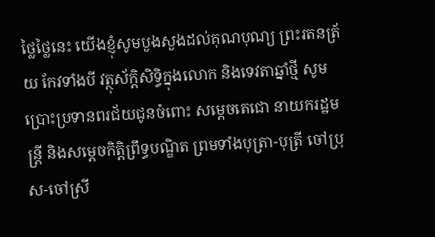ថ្លៃថ្លៃនេះ យើងខ្ញុំសូមបួងសួងដល់គុណបុណ្យ ព្រះរតនត្រ័យ កែវទាំងបី វត្ថុស័ក្ដិសិទ្ធិក្នុងលោក និងទេវតាឆ្នាំថ្មី សូមប្រោះប្រទានពរជ័យជូនចំពោះ សម្ដេចតេជោ នាយករដ្ឋមន្ត្រី និងសម្តេចកិត្តិព្រឹទ្ធបណ្ឌិត ព្រមទាំងបុត្រា-បុត្រី ចៅប្រុស-ចៅស្រី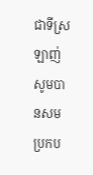ជាទីស្រឡាញ់ សូមបានសមប្រកប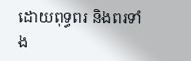ដោយពុទ្ធពរ និងពរទាំង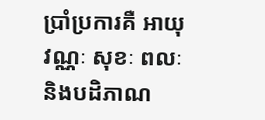ប្រាំប្រការគឺ អាយុ វណ្ណៈ សុខៈ ពលៈ និងបដិភាណ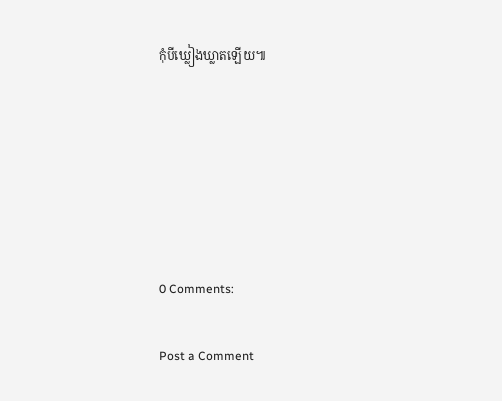កុំបីឃ្លៀងឃ្លាតឡើយ៕






0 Comments:

Post a Comment